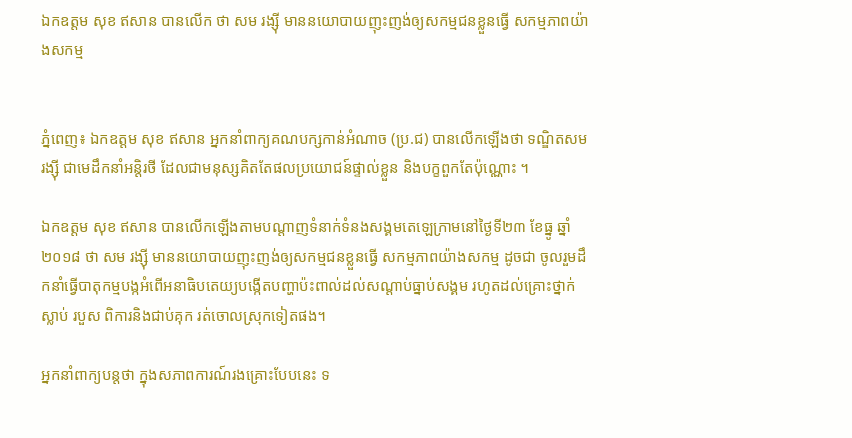ឯកឧត្តម សុខ ឥសាន បានលើក ថា សម រង្ស៊ី មាននយោបាយញុះញង់ឲ្យសកម្មជនខ្លួនធ្វើ សកម្មភាពយ៉ាងសកម្ម


ភ្នំពេញ៖ ឯកឧត្តម សុខ ឥសាន អ្នកនាំពាក្យគណបក្សកាន់អំណាច (ប្រ.ជ) បានលើកឡើងថា ទណ្ឌិតសម រង្ស៊ី ជាមេដឹកនាំអន្តិរថី ដែលជាមនុស្សគិតតែផលប្រយោជន៍ផ្ទាល់ខ្លួន និងបក្ខពួកតែប៉ុណ្ណោះ ។

ឯកឧត្តម សុខ ឥសាន បានលើកឡើងតាមបណ្ដាញទំនាក់ទំនងសង្គមតេឡេក្រាមនៅថ្ងៃទី២៣ ខែធ្នូ ឆ្នាំ២០១៨ ថា សម រង្ស៊ី មាននយោបាយញុះញង់ឲ្យសកម្មជនខ្លួនធ្វើ សកម្មភាពយ៉ាងសកម្ម ដូចជា ចូលរួមដឹកនាំធ្វើបាតុកម្មបង្កអំពើអនាធិបតេយ្យបង្កើតបញ្ហាប៉ះពាល់ដល់សណ្តាប់ធ្នាប់សង្គម រហូតដល់គ្រោះថ្នាក់ស្លាប់ របួស ពិការនិងជាប់គុក រត់ចោលស្រុកទៀតផង។

អ្នកនាំពាក្យបន្តថា ក្នុងសភាពការណ៍រងគ្រោះបែបនេះ ទ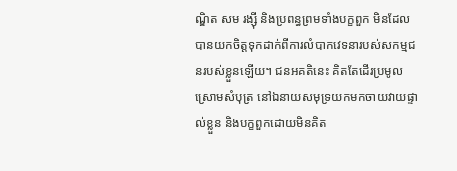ណ្ឌិត សម រង្ស៊ី និងប្រពន្ធព្រមទាំងបក្ខពួក មិនដែលបានយកចិត្តទុកដាក់ពីការលំបាកវេទនារបស់សកម្មជនរបស់ខ្លួនឡើយ។ ជនអគតិនេះ គិតតែដើរប្រមូលស្រោមសំបុត្រ នៅឯនាយសមុទ្រយកមកចាយវាយផ្ទាល់ខ្លួន និងបក្ខពួកដោយមិនគិត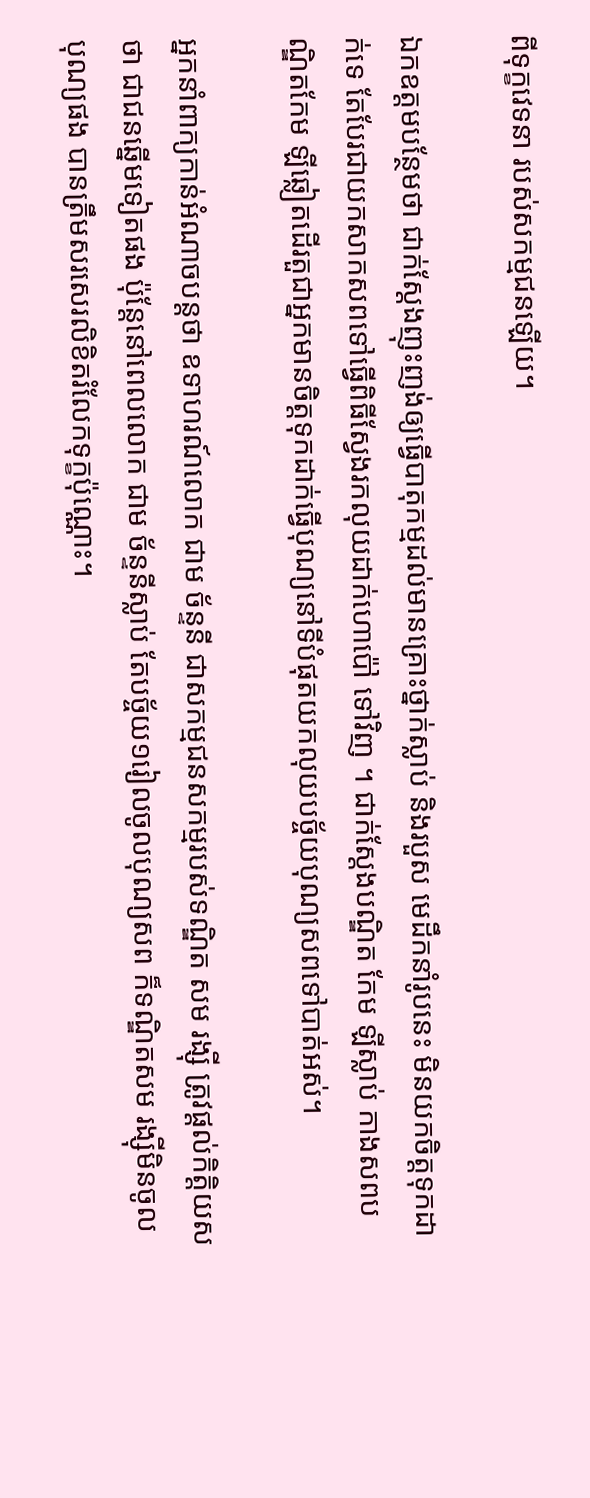ពីទុក្ខវេទនា របស់សកម្មជនឡើយ។

ឯកឧត្តមបន្ថែមថា ជាក់ស្តែងញុះញង់ឲ្យធ្វើបាតុកម្មដល់មានគ្រោះថ្នាក់ស្លាប់ និងរបួស មេដឹកនាំរូបនេះ មិនយកចិត្តទុកដាក់ទេ តែបែរជាយកសាកសពទៅធ្វើពិធីស្វែងរកលុយដាក់ហោប៉ៅ ទៅវិញ ។ ជាក់ស្តែងបណ្ឌិត កែម ឡីស្លាប់ កាងសពបណ្ឌិតកែម ឡីឆ្លៀតដើរតួជាអ្នកមានចិត្តទុកដាក់ធ្វើបុណ្យនៅទីបំផុតយកលុយបច្ច័យបុណ្យសពទៅបាត់អស់។

អ្នកនាំពាក្យកាន់អំណាចបន្តថា ឧទាហរណ៍លោក ជាម ច័ន្ទនី ជាសកម្មជនសកម្មរបស់ទណ្ឌិត សម រង្ស៊ី ត្រូវផ្តល់កិត្តិយសថា ជាជនឆ្នើមទៀតផង ប៉ុន្តែនៅពេលលោក ជាម ច័ន្ទនីស្លាប់ តែបច្ច័យ១រៀលចូលបុណ្យសព ក៏ទណ្ឌិតសម រង្ស៊ីមិនចូលបុណ្យផង បានត្រឹមសរសេរលិខិតរំលែកទុក្ខប៉ុណ្ណោះ។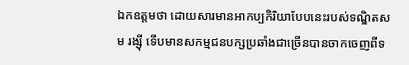ឯកឧត្តមថា ដោយសារមានអាកប្បកិរិយាបែបនេះរបស់ទណ្ឌិតសម រង្ស៊ី ទើបមានសកម្មជនបក្សប្រឆាំងជាច្រើនបានចាកចេញពីទ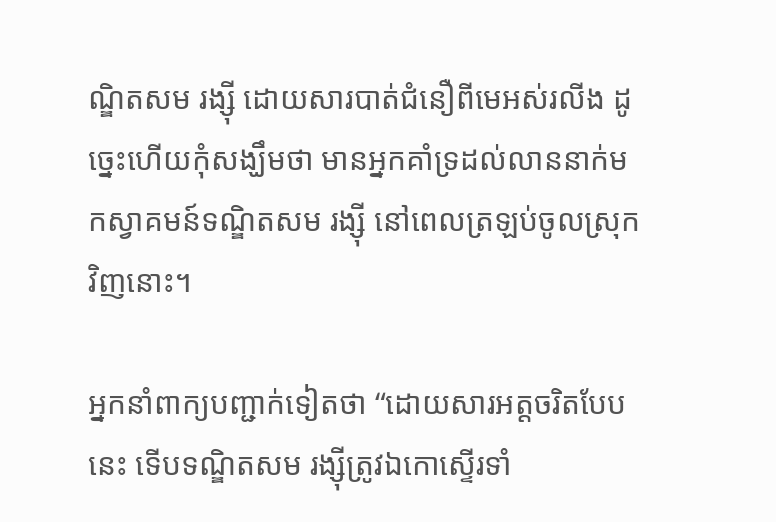ណ្ឌិតសម រង្ស៊ី ដោយសារបាត់ជំនឿពីមេអស់រលីង ដូច្នេះហើយកុំសង្ឃឹមថា មានអ្នកគាំទ្រដល់លាននាក់មកស្វាគមន៍ទណ្ឌិតសម រង្ស៊ី នៅពេលត្រឡប់ចូលស្រុកវិញនោះ។

អ្នកនាំពាក្យបញ្ជាក់ទៀតថា “ដោយសារអត្តចរិតបែបនេះ ទើបទណ្ឌិតសម រង្ស៊ីត្រូវឯកោស្ទើរទាំ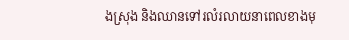ងស្រុង និងឈានទៅរលំរលាយនាពេលខាងមុ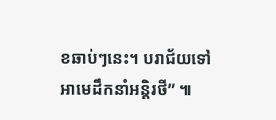ខឆាប់ៗនេះ។ បរាជ័យទៅ អាមេដឹកនាំអន្តិរថី” ៕